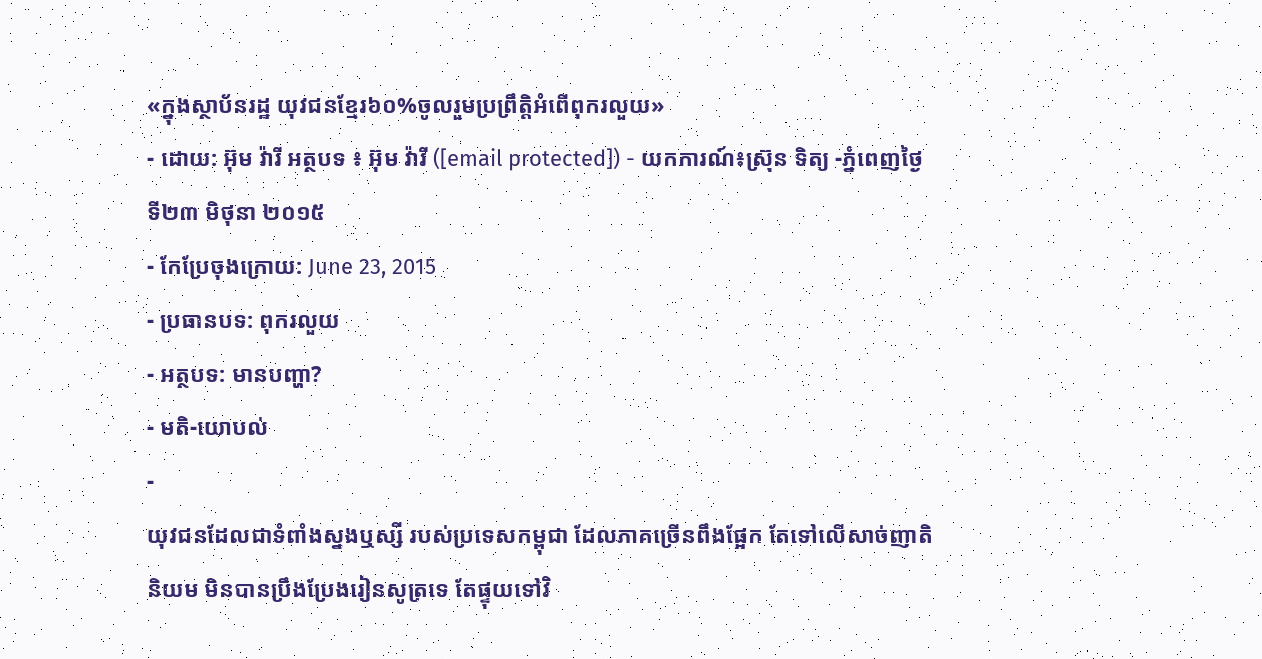«ក្នុងស្ថាប័នរដ្ឋ យុវជនខ្មែរ៦០%ចូលរួមប្រព្រឹត្តិអំពើពុករលួយ»
- ដោយ: អ៊ុម វ៉ារី អត្ថបទ ៖ អ៊ុម វ៉ារី ([email protected]) - យកការណ៍៖ស្រ៊ុន ទិត្យ -ភ្នំពេញថ្ងៃទី២៣ មិថុនា ២០១៥
- កែប្រែចុងក្រោយ: June 23, 2015
- ប្រធានបទ: ពុករលួយ
- អត្ថបទ: មានបញ្ហា?
- មតិ-យោបល់
-
យុវជនដែលជាទំពាំងស្នងឬស្សី របស់ប្រទេសកម្ពុជា ដែលភាគច្រើនពឹងផ្អែក តែទៅលើសាច់ញាតិនិយម មិនបានប្រឹងប្រែងរៀនសូត្រទេ តែផ្ទុយទៅវិ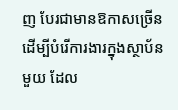ញ បែរជាមានឱកាសច្រើន ដើម្បីបំរើការងារក្នុងស្ថាប័នមួយ ដែល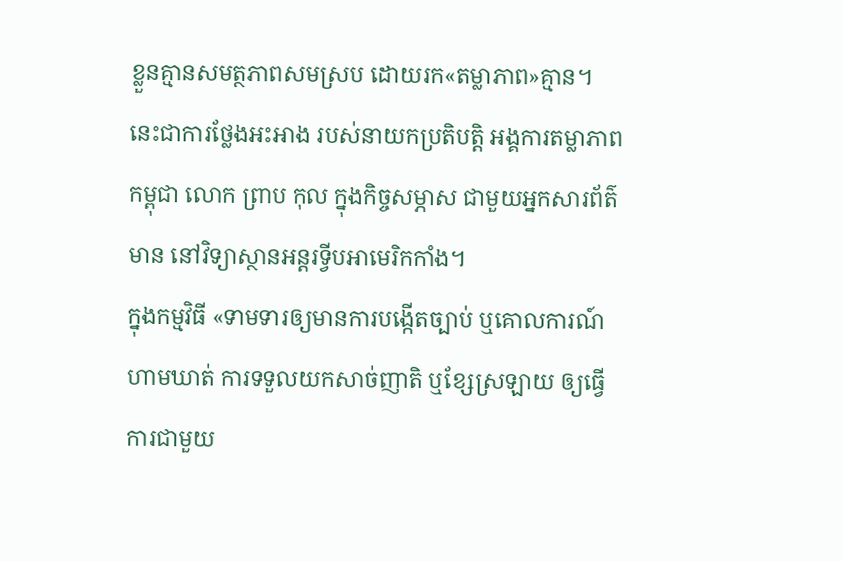ខ្លួនគ្មានសមត្ថភាពសមស្រប ដោយរក«តម្លាភាព»គ្មាន។ នេះជាការថ្លែងអះអាង របស់នាយកប្រតិបត្តិ អង្គការតម្លាភាពកម្ពុជា លោក ព្រាប កុល ក្នុងកិច្ចសម្ភាស ជាមួយអ្នកសារព័ត៌មាន នៅវិទ្យាស្ថានអន្តរទ្វីបអាមេរិកកាំង។
ក្នុងកម្មវិធី «ទាមទារឲ្យមានការបង្កើតច្បាប់ ឬគោលការណ៍ហាមឃាត់ ការទទួលយកសាច់ញាតិ ឬខ្សែស្រឡាយ ឲ្យធ្វើការជាមួយ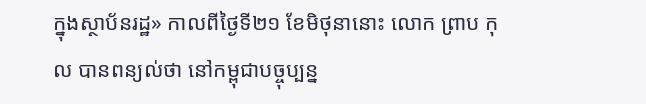ក្នុងស្ថាប័នរដ្ឋ» កាលពីថ្ងៃទី២១ ខែមិថុនានោះ លោក ព្រាប កុល បានពន្យល់ថា នៅកម្ពុជាបច្ចុប្បន្ន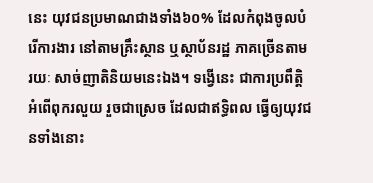នេះ យុវជនប្រមាណជាងទាំង៦០% ដែលកំពុងចូលបំរើការងារ នៅតាមគ្រឹះស្ថាន ឬស្ថាប័នរដ្ឋ ភាគច្រើនតាមរយៈ សាច់ញាតិនិយមនេះឯង។ ទង្វើនេះ ជាការប្រពឹត្តិអំពើពុករលួយ រួចជាស្រេច ដែលជាឥទ្ធិពល ធ្វើឲ្យយុវជនទាំងនោះ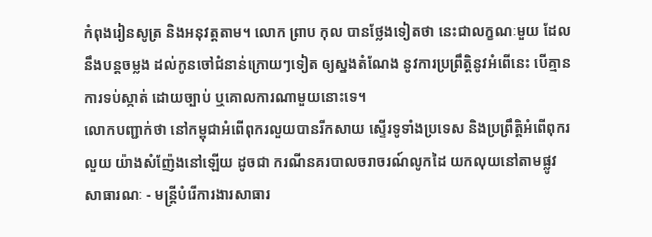កំពុងរៀនសូត្រ និងអនុវត្តតាម។ លោក ព្រាប កុល បានថ្លែងទៀតថា នេះជាលក្ខណៈមួយ ដែលនឹងបន្តចម្លង ដល់កូនចៅជំនាន់ក្រោយៗទៀត ឲ្យស្នងតំណែង នូវការប្រព្រឹត្តិនូវអំពើនេះ បើគ្មានការទប់ស្កាត់ ដោយច្បាប់ ឬគោលការណាមួយនោះទេ។
លោកបញ្ជាក់ថា នៅកម្ពុជាអំពើពុករលួយបានរីកសាយ ស្ទើរទូទាំងប្រទេស និងប្រព្រឹត្តិអំពើពុករលួយ យ៉ាងសំញ៉ែងនៅឡើយ ដូចជា ករណីនគរបាលចរាចរណ៍លូកដៃ យកលុយនៅតាមផ្លូវសាធារណៈ - មន្រ្តីបំរើការងារសាធារ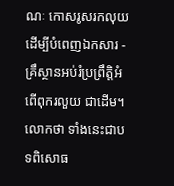ណៈ កោសរូសរកលុយ ដើម្បីបំពេញឯកសារ - គ្រឹស្ថានអប់រំប្រព្រឹត្តិអំពើពុករលួយ ជាដើម។ លោកថា ទាំងនេះជាបទពិសោធ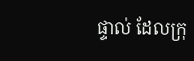ផ្ទាល់ ដែលក្រុ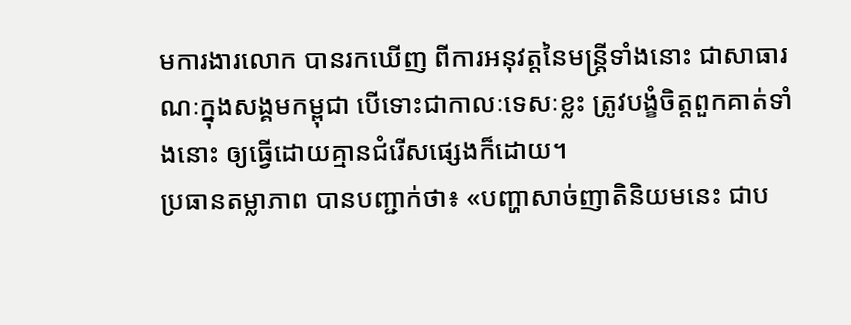មការងារលោក បានរកឃើញ ពីការអនុវត្តនៃមន្រ្តីទាំងនោះ ជាសាធារណៈក្នុងសង្គមកម្ពុជា បើទោះជាកាលៈទេសៈខ្លះ ត្រូវបង្ខំចិត្តពួកគាត់ទាំងនោះ ឲ្យធ្វើដោយគ្មានជំរើសផ្សេងក៏ដោយ។
ប្រធានតម្លាភាព បានបញ្ជាក់ថា៖ «បញ្ហាសាច់ញាតិនិយមនេះ ជាប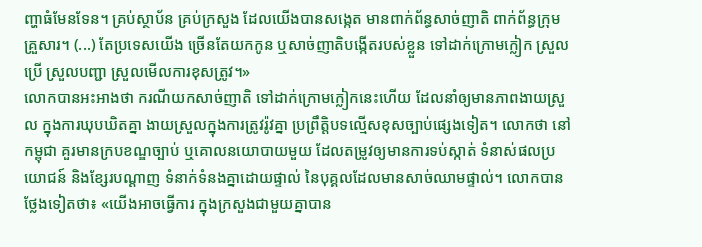ញ្ហាធំមែនទែន។ គ្រប់ស្ថាប័ន គ្រប់ក្រសួង ដែលយើងបានសង្កេត មានពាក់ព័ន្ធសាច់ញាតិ ពាក់ព័ន្ធក្រុមគ្រួសារ។ (...) តែប្រទេសយើង ច្រើនតែយកកូន ឬសាច់ញាតិបង្កើតរបស់ខ្លួន ទៅដាក់ក្រោមក្លៀក ស្រួលប្រើ ស្រួលបញ្ជា ស្រួលមើលការខុសត្រូវ។»
លោកបានអះអាងថា ករណីយកសាច់ញាតិ ទៅដាក់ក្រោមក្លៀកនេះហើយ ដែលនាំឲ្យមានភាពងាយស្រួល ក្នុងការឃុបឃិតគ្នា ងាយស្រួលក្នុងការត្រូវរ៉ូវគ្នា ប្រព្រឹត្តិបទល្មើសខុសច្បាប់ផ្សេងទៀត។ លោកថា នៅកម្ពុជា គួរមានក្របខណ្ឌច្បាប់ ឬគោលនយោបាយមួយ ដែលតម្រូវឲ្យមានការទប់ស្កាត់ ទំនាស់ផលប្រយោជន៍ និងខ្សែរបណ្តាញ ទំនាក់ទំនងគ្នាដោយផ្ទាល់ នៃបុគ្គលដែលមានសាច់ឈាមផ្ទាល់។ លោកបានថ្លែងទៀតថា៖ «យើងអាចធ្វើការ ក្នុងក្រសួងជាមួយគ្នាបាន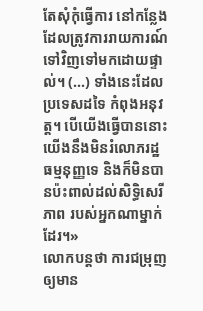តែសុំកុំធ្វើការ នៅកន្លែងដែលត្រូវការរាយការណ៍ ទៅវិញទៅមកដោយផ្ទាល់។ (...) ទាំងនេះដែលប្រទេសដទៃ កំពុងអនុវត្ត។ បើយើងធ្វើបាននោះ យើងនឹងមិនរំលោភរដ្ឋធម្មនុញ្ញទេ និងក៏មិនបានប៉ះពាល់ដល់សិទ្ធិសេរីភាព របស់អ្នកណាម្នាក់ដែរ។»
លោកបន្តថា ការជម្រុញឲ្យមាន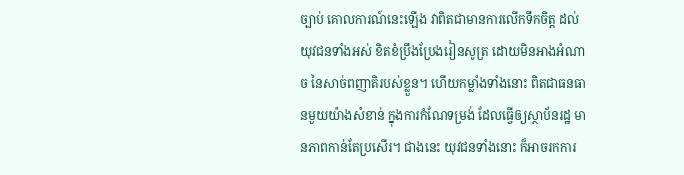ច្បាប់ គោលការណ៍នេះឡើង វាពិតជាមានការលើកទឹកចិត្ត ដល់យុវជនទាំងអស់ ខិតខំប្រឹងប្រែងរៀនសូត្រ ដោយមិនអាងអំណាច នៃសាច់ពញាតិរបស់ខ្លួន។ ហើយកម្លាំងទាំងនោះ ពិតជាធនធានមួយយ៉ាងសំខាន់ ក្នុងការកំណែទម្រង់ ដែលធ្វើឲ្យស្ថាប័នរដ្ឋ មានភាពកាន់តែប្រសើរ។ ជាងនេះ យុវជនទាំងនោះ ក៏អាចរកការ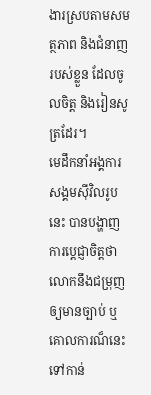ងារស្របតាមសមត្ថភាព និងជំនាញរបស់ខ្លួន ដែលចូលចិត្ត និងរៀនសូត្រដែរ។
មេដឹកនាំអង្គការសង្គមស៊ីវិលរូបនេះ បានបង្ហាញការប្ដេជ្ញាចិត្តថា លោកនឹងជម្រុញឲ្យមានច្បាប់ ឬគោលការណ៏នេះ ទៅកាន់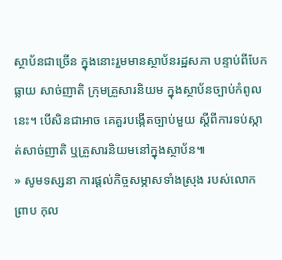ស្ថាប័នជាច្រើន ក្នុងនោះរួមមានស្ថាប័នរដ្ឋសភា បន្ទាប់ពីបែកធ្លាយ សាច់ញាតិ ក្រុមគ្រួសារនិយម ក្នុងស្ថាប័នច្បាប់កំពូលនេះ។ បើសិនជាអាច គេគួរបង្កើតច្បាប់មួយ ស្តីពីការទប់ស្កាត់សាច់ញាតិ ឬគ្រួសារនិយមនៅក្នុងស្ថាប័ន៕
» សូមទស្សនា ការផ្ដល់កិច្ចសម្ភាសទាំងស្រុង របស់លោក ព្រាប កុល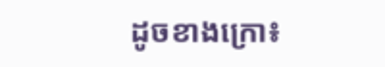ដូចខាងក្រោ៖